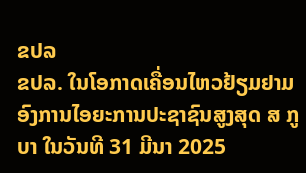ຂປລ
ຂປລ. ໃນໂອກາດເຄື່ອນໄຫວຢ້ຽມຢາມ ອົງການໄອຍະການປະຊາຊົນສູງສຸດ ສ ກູບາ ໃນວັນທີ 31 ມີນາ 2025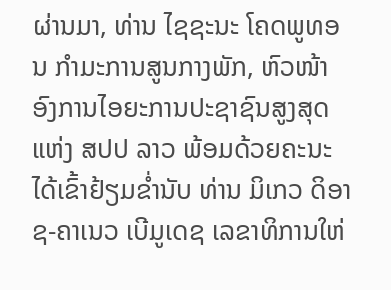ຜ່ານມາ, ທ່ານ ໄຊຊະນະ ໂຄດພູທອນ ກໍາມະການສູນກາງພັກ, ຫົວໜ້າອົງການໄອຍະການປະຊາຊົນສູງສຸດ ແຫ່ງ ສປປ ລາວ ພ້ອມດ້ວຍຄະນະໄດ້ເຂົ້າຢ້ຽມຂໍ່ານັບ ທ່ານ ມິເກວ ດິອາຊ-ຄາເນວ ເບີມູເດຊ ເລຂາທິການໃຫ່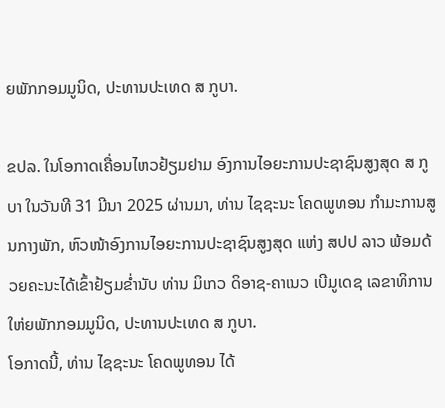ຍພັກກອມມູນິດ, ປະທານປະເທດ ສ ກູບາ.

ຂປລ. ໃນໂອກາດເຄື່ອນໄຫວຢ້ຽມຢາມ ອົງການໄອຍະການປະຊາຊົນສູງສຸດ ສ ກູບາ ໃນວັນທີ 31 ມີນາ 2025 ຜ່ານມາ, ທ່ານ ໄຊຊະນະ ໂຄດພູທອນ ກໍາມະການສູນກາງພັກ, ຫົວໜ້າອົງການໄອຍະການປະຊາຊົນສູງສຸດ ແຫ່ງ ສປປ ລາວ ພ້ອມດ້ວຍຄະນະໄດ້ເຂົ້າຢ້ຽມຂໍ່ານັບ ທ່ານ ມິເກວ ດິອາຊ-ຄາເນວ ເບີມູເດຊ ເລຂາທິການໃຫ່ຍພັກກອມມູນິດ, ປະທານປະເທດ ສ ກູບາ.
ໂອກາດນີ້, ທ່ານ ໄຊຊະນະ ໂຄດພູທອນ ໄດ້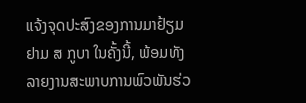ແຈ້ງຈຸດປະສົງຂອງການມາຢ້ຽມຢາມ ສ ກູບາ ໃນຄັ້ງນີ້, ພ້ອມທັງລາຍງານສະພາບການພົວພັນຮ່ວ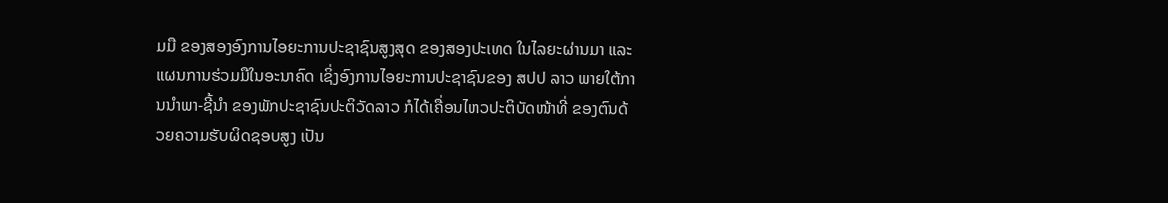ມມື ຂອງສອງອົງການໄອຍະການປະຊາຊົນສູງສຸດ ຂອງສອງປະເທດ ໃນໄລຍະຜ່ານມາ ແລະ ແຜນການຮ່ວມມືໃນອະນາຄົດ ເຊິ່ງອົງການໄອຍະການປະຊາຊົນຂອງ ສປປ ລາວ ພາຍໃຕ້ການນໍາພາ-ຊີ້ນໍາ ຂອງພັກປະຊາຊົນປະຕິວັດລາວ ກໍໄດ້ເຄື່ອນໄຫວປະຕິບັດໜ້າທີ່ ຂອງຕົນດ້ວຍຄວາມຮັບຜິດຊອບສູງ ເປັນ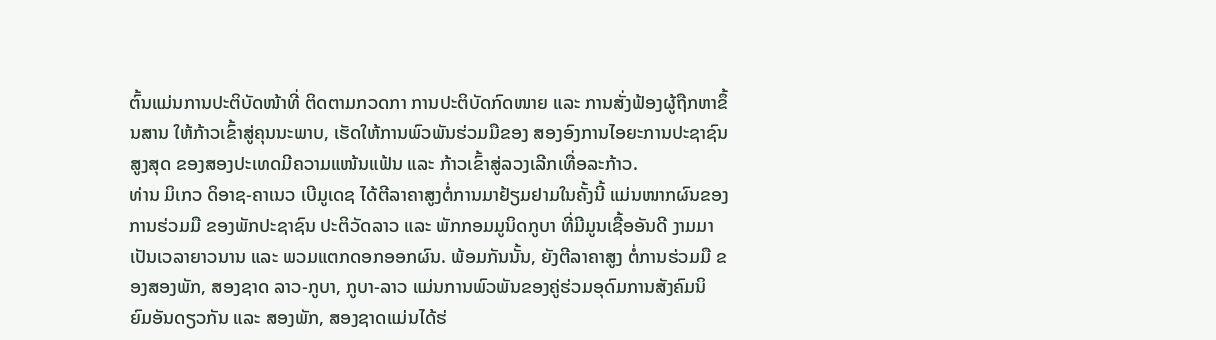ຕົ້ນແມ່ນການປະຕິບັດໜ້າທີ່ ຕິດຕາມກວດກາ ການປະຕິບັດກົດໜາຍ ແລະ ການສັ່ງຟ້ອງຜູ້ຖືກຫາຂຶ້ນສານ ໃຫ້ກ້າວເຂົ້າສູ່ຄຸນນະພາບ, ເຮັດໃຫ້ການພົວພັນຮ່ວມມືຂອງ ສອງອົງການໄອຍະການປະຊາຊົນສູງສຸດ ຂອງສອງປະເທດມີຄວາມແໜ້ນແຟ້ນ ແລະ ກ້າວເຂົ້າສູ່ລວງເລີກເທື່ອລະກ້າວ.
ທ່ານ ມິເກວ ດິອາຊ-ຄາເນວ ເບີມູເດຊ ໄດ້ຕີລາຄາສູງຕໍ່ການມາຢ້ຽມຢາມໃນຄັ້ງນີ້ ແມ່ນໜາກຜົນຂອງການຮ່ວມມື ຂອງພັກປະຊາຊົນ ປະຕິວັດລາວ ແລະ ພັກກອມມູນິດກູບາ ທີ່ມີມູນເຊື້ອອັນດີ ງາມມາເປັນເວລາຍາວນານ ແລະ ພວມແຕກດອກອອກຜົນ. ພ້ອມກັນນັ້ນ, ຍັງຕີລາຄາສູງ ຕໍ່ການຮ່ວມມື ຂອງສອງພັກ, ສອງຊາດ ລາວ-ກູບາ, ກູບາ-ລາວ ແມ່ນການພົວພັນຂອງຄູ່ຮ່ວມອຸດົມການສັງຄົມນິ ຍົມອັນດຽວກັນ ແລະ ສອງພັກ, ສອງຊາດແມ່ນໄດ້ຮ່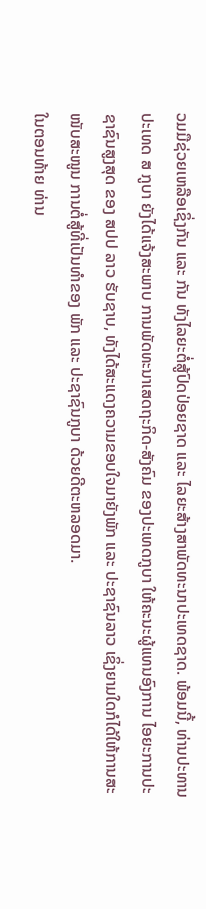ວມມືຊ່ວຍເຫລືອເຊິ່ງກັນ ແລະ ກັນ ທັງໄລຍະຕໍ່ສູ້ປົດປ່ອຍຊາດ ແລະ ໄລຍະສ້າງສາພັດທະນາປະເທດຊາດ. ພ້ອມນີ້, ທ່ານປະທານປະເທດ ສ ກູບາ ຍັງໄດ້ແຈ້ງສະພາບ ການພັດທະນາເສດຖະກິດ-ສັງຄົມ ຂອງປະເທດກູບາ ໃຫ້ຄະນະຜູ້ແທນອົງການ ໄອຍະການປະຊາຊົນສູງສຸດ ຂອງ ສປປ ລາວ ຮັບຊາບ, ທັງໄດ້ສະແດງຄວາມຂອບໃຈມາຍັງພັກ ແລະ ປະຊາຊົນລາວ ເຊິ່ງຍາມໃດກໍໄດ້ໃຫ້ການສະໜັບສະໜູນ ການຕໍ່ສູ້ທີ່ເປັນທໍາຂອງ ພັກ ແລະ ປະຊາຊົນກູບາ ດ້ວຍດີຕະຫລອດມາ.
ໃນຕອນທ້າຍ ທ່ານ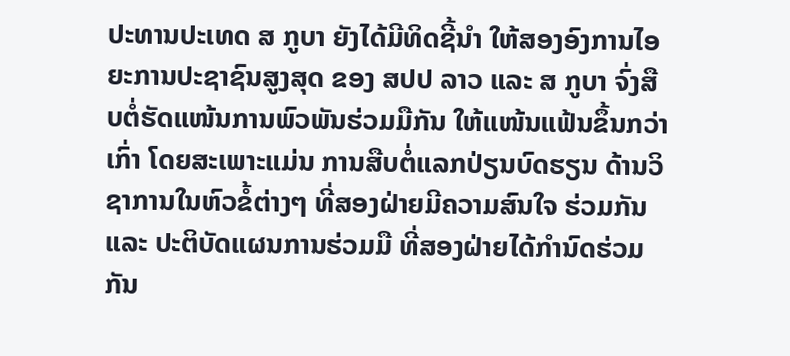ປະທານປະເທດ ສ ກູບາ ຍັງໄດ້ມີທິດຊີ້ນໍາ ໃຫ້ສອງອົງການໄອຍະການປະຊາຊົນສູງສຸດ ຂອງ ສປປ ລາວ ແລະ ສ ກູບາ ຈົ່ງສືບຕໍ່ຮັດແໜ້ນການພົວພັນຮ່ວມມືກັນ ໃຫ້ແໜ້ນແຟ້ນຂຶ້ນກວ່າເກົ່າ ໂດຍສະເພາະແມ່ນ ການສືບຕໍ່ແລກປ່ຽນບົດຮຽນ ດ້ານວິຊາການໃນຫົວຂໍ້ຕ່າງໆ ທີ່ສອງຝ່າຍມີຄວາມສົນໃຈ ຮ່ວມກັນ ແລະ ປະຕິບັດແຜນການຮ່ວມມື ທີ່ສອງຝ່າຍໄດ້ກໍານົດຮ່ວມກັນ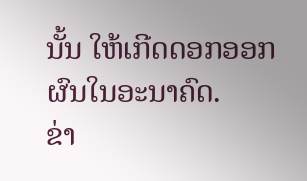ນັ້ນ ໃຫ້ເກີດດອກອອກຜົນໃນອະນາຄົດ.
ຂ່າ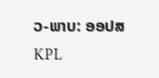ວ-ພາບ: ອອປສ
KPL